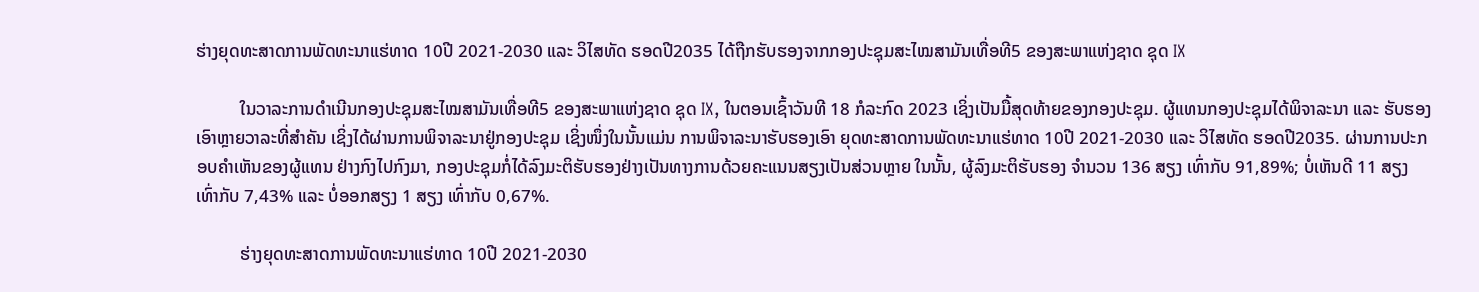ຮ່າງຍຸດທະສາດການພັດທະນາແຮ່ທາດ 10ປີ 2021-2030 ແລະ ວິໄສທັດ ຮອດປີ2035 ໄດ້ຖືກຮັບຮອງຈາກກອງປະຊຸມສະໄໝສາມັນເທື່ອທີ5 ຂອງສະພາແຫ່ງຊາດ ຊຸດ IX

          ໃນວາລະການດຳເນີນກອງປະຊຸມສະໄໝສາມັນເທື່ອທີ5 ຂອງສະພາແຫ່ງຊາດ ຊຸດ IX, ໃນຕອນເຊົ້າວັນທີ 18 ກໍລະກົດ 2023 ເຊິ່ງເປັນມື້ສຸດທ້າຍຂອງກອງປະຊຸມ. ຜູ້ແທນກອງປະຊຸມໄດ້ພິຈາລະນາ ແລະ ຮັບຮອງເອົາຫຼາຍວາລະທີ່ສຳຄັນ ເຊິ່ງໄດ້ຜ່ານການພິຈາລະນາຢູ່ກອງປະຊຸມ ເຊິ່ງໜຶ່ງໃນນັ້ນແມ່ນ ການພິຈາລະນາຮັບຮອງເອົາ ຍຸດທະສາດການພັດທະນາແຮ່ທາດ 10ປີ 2021-2030 ແລະ ວິໄສທັດ ຮອດປີ2035. ຜ່ານການປະກອບຄໍາເຫັນຂອງຜູ້ແທນ ຢ່າງກົງໄປກົງມາ, ກອງປະຊຸມກໍ່ໄດ້ລົງມະຕິຮັບຮອງຢ່າງເປັນທາງການດ້ວຍຄະແນນສຽງເປັນສ່ວນຫຼາຍ ໃນນັ້ນ, ຜູ້ລົງມະຕິຮັບຮອງ ຈຳນວນ 136 ສຽງ ເທົ່າກັບ 91,89%; ບໍ່ເຫັນດີ 11 ສຽງ ເທົ່າກັບ 7,43% ແລະ ບໍ່ອອກສຽງ 1 ສຽງ ເທົ່າກັບ 0,67%.

          ຮ່າງຍຸດທະສາດການພັດທະນາແຮ່ທາດ 10ປີ 2021-2030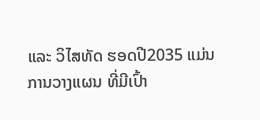ແລະ ວິໄສທັດ ຮອດປີ2035 ແມ່ນການວາງແຜນ ທີ່ມີເປົ້າ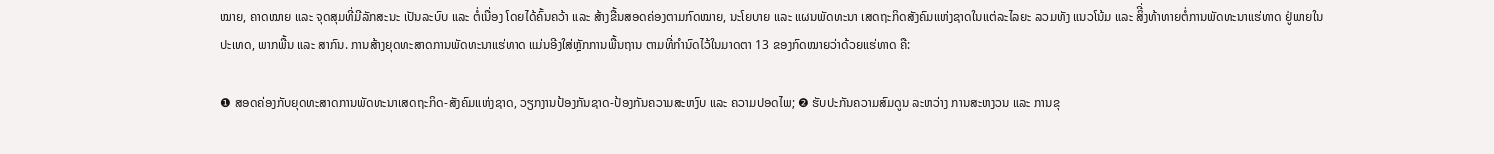ໝາຍ, ຄາດໝາຍ ແລະ ຈຸດສຸມທີ່ມີລັກສະນະ ເປັນລະບົບ ແລະ ຕໍ່ເນື່ອງ ໂດຍໄດ້ຄົ້ນຄວ້າ ແລະ ສ້າງຂື້ນສອດຄ່ອງຕາມກົດໝາຍ, ນະໂຍບາຍ ແລະ ແຜນພັດທະນາ ເສດຖະກິດສັງຄົມແຫ່ງຊາດໃນແຕ່ລະໄລຍະ ລວມທັງ ແນວໂນ້ມ ແລະ ສິີ່ງທ້າທາຍຕໍ່ການພັດທະນາແຮ່ທາດ ຢູ່ພາຍໃນ ປະເທດ, ພາກພື້ນ ແລະ ສາກົນ. ການສ້າງຍຸດທະສາດການພັດທະນາແຮ່ທາດ ແມ່ນອີງໃສ່ຫຼັກການພື້ນຖານ ຕາມທີ່ກໍານົດໄວ້ໃນມາດຕາ 13 ຂອງກົດໝາຍວ່າດ້ວຍແຮ່ທາດ ຄື:

❶ ສອດຄ່ອງກັບຍຸດທະສາດການພັດທະນາເສດຖະກິດ-ສັງຄົມແຫ່ງຊາດ, ວຽກງານປ້ອງກັນຊາດ-ປ້ອງກັນຄວາມສະຫງົບ ແລະ ຄວາມປອດໄພ; ❷ ຮັບປະກັນຄວາມສົມດູນ ລະຫວ່າງ ການສະຫງວນ ແລະ ການຂຸ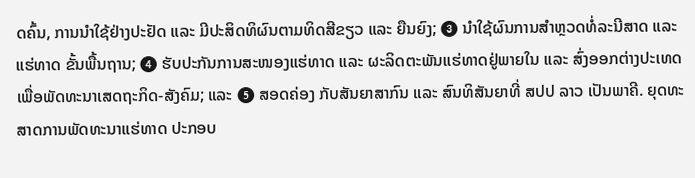ດຄົ້ນ, ການນໍາໃຊ້ຢ່າງປະຢັດ ແລະ ມີປະສິດທິຜົນຕາມທິດສີຂຽວ ແລະ ຍືນຍົງ; ❸ ນໍາໃຊ້ຜົນການສໍາຫຼວດທໍ່ລະນີສາດ ແລະ ແຮ່ທາດ ຂັ້ນພື້ນຖານ; ❹ ຮັບປະກັນການສະໜອງແຮ່ທາດ ແລະ ຜະລິດຕະພັນແຮ່ທາດຢູ່ພາຍໃນ ແລະ ສົ່ງອອກຕ່າງປະເທດ ເພື່ອພັດທະນາເສດຖະກິດ-ສັງຄົມ; ແລະ ❺ ສອດຄ່ອງ ກັບສັນຍາສາກົນ ແລະ ສົນທິສັນຍາທີ່ ສປປ ລາວ ເປັນພາຄີ. ຍຸດທະສາດການພັດທະນາແຮ່ທາດ ປະກອບ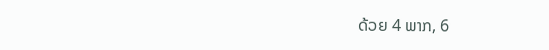ດ້ວຍ 4 ພາກ, 6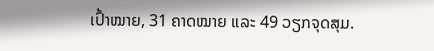ເປົ້າໝາຍ, 31 ຄາດໝາຍ ແລະ 49 ວຽກຈຸດສຸມ.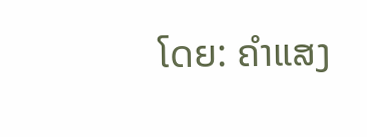ໂດຍ: ຄຳແສງ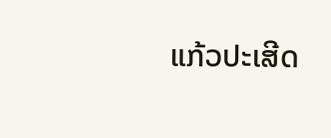ແກ້ວປະເສີດ